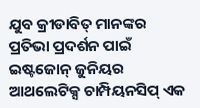ଯୁବ କ୍ରୀଡାବିତ୍ ମାନଙ୍କର ପ୍ରତିଭା ପ୍ରଦର୍ଶନ ପାଇଁ ଇଷ୍ଟଜୋନ୍ ଜୁନିୟର ଆଥଲେଟିକ୍ସ ଚାମ୍ପିୟନସିପ୍ ଏକ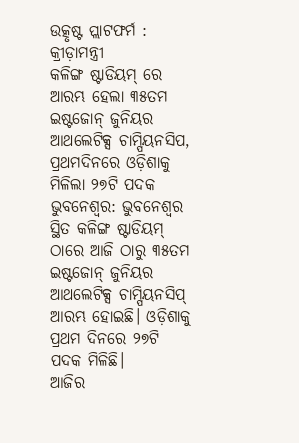ଉତ୍କୃଷ୍ଟ ପ୍ଲାଟଫର୍ମ : କ୍ରୀଡ଼ାମନ୍ତ୍ରୀ
କଳିଙ୍ଗ ଷ୍ଟାଡିୟମ୍ ରେ ଆରମ୍ଭ ହେଲା ୩୫ତମ ଇଷ୍ଟଜୋନ୍ ଜୁନିୟର ଆଥଲେଟିକ୍ସ ଚାମ୍ପିୟନସିପ, ପ୍ରଥମଦିନରେ ଓଡ଼ିଶାକୁ ମିଳିଲା ୨୭ଟି ପଦକ
ଭୁବନେଶ୍ୱର: ଭୁବନେଶ୍ୱର ସ୍ଥିତ କଳିଙ୍ଗ ଷ୍ଟାଡିୟମ୍ ଠାରେ ଆଜି ଠାରୁ ୩୫ତମ ଇଷ୍ଟଜୋନ୍ ଜୁନିୟର ଆଥଲେଟିକ୍ସ ଚାମ୍ପିୟନସିପ୍ ଆରମ୍ଭ ହୋଇଛି। ଓଡ଼ିଶାକୁ ପ୍ରଥମ ଦିନରେ ୨୭ଟି ପଦକ ମିଳିଛି।
ଆଜିର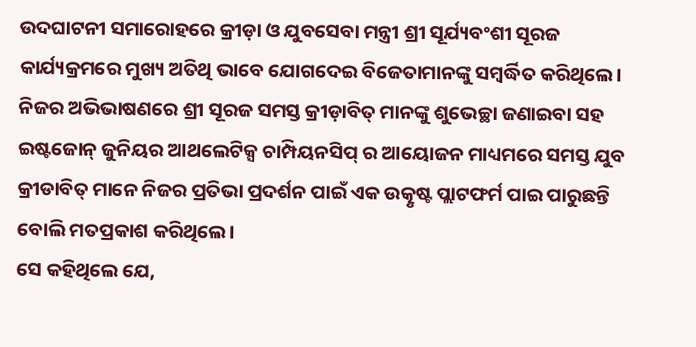ଉଦଘାଟନୀ ସମାରୋହରେ କ୍ରୀଡ଼ା ଓ ଯୁବସେବା ମନ୍ତ୍ରୀ ଶ୍ରୀ ସୂର୍ଯ୍ୟବଂଶୀ ସୂରଜ କାର୍ଯ୍ୟକ୍ରମରେ ମୁଖ୍ୟ ଅତିଥି ଭାବେ ଯୋଗଦେଇ ବିଜେତାମାନଙ୍କୁ ସମ୍ବର୍ଦ୍ଧିତ କରିଥିଲେ। ନିଜର ଅଭିଭାଷଣରେ ଶ୍ରୀ ସୂରଜ ସମସ୍ତ କ୍ରୀଡ଼ାବିତ୍ ମାନଙ୍କୁ ଶୁଭେଚ୍ଛା ଜଣାଇବା ସହ ଇଷ୍ଟଜୋନ୍ ଜୁନିୟର ଆଥଲେଟିକ୍ସ ଚାମ୍ପିୟନସିପ୍ ର ଆୟୋଜନ ମାଧ୍ୟମରେ ସମସ୍ତ ଯୁବ କ୍ରୀଡାବିତ୍ ମାନେ ନିଜର ପ୍ରତିଭା ପ୍ରଦର୍ଶନ ପାଇଁ ଏକ ଉତ୍କୃଷ୍ଟ ପ୍ଲାଟଫର୍ମ ପାଇ ପାରୁଛନ୍ତି ବୋଲି ମତପ୍ରକାଶ କରିଥିଲେ।
ସେ କହିଥିଲେ ଯେ,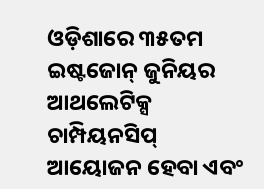ଓଡ଼ିଶାରେ ୩୫ତମ ଇଷ୍ଟଜୋନ୍ ଜୁନିୟର ଆଥଲେଟିକ୍ସ ଚାମ୍ପିୟନସିପ୍ ଆୟୋଜନ ହେବା ଏବଂ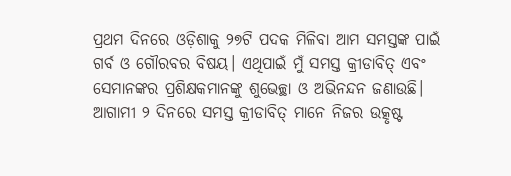ପ୍ରଥମ ଦିନରେ ଓଡ଼ିଶାକୁ ୨୭ଟି ପଦକ ମିଳିବା ଆମ ସମସ୍ତଙ୍କ ପାଇଁ ଗର୍ବ ଓ ଗୌରବର ବିଷୟ। ଏଥିପାଇଁ ମୁଁ ସମସ୍ତ କ୍ରୀଡାବିତ୍ ଏବଂ ସେମାନଙ୍କର ପ୍ରଶିକ୍ଷକମାନଙ୍କୁ ଶୁଭେଚ୍ଛା ଓ ଅଭିନନ୍ଦନ ଜଣାଉଛି। ଆଗାମୀ ୨ ଦିନରେ ସମସ୍ତ କ୍ରୀଡାବିତ୍ ମାନେ ନିଜର ଉତ୍କୃଷ୍ଟ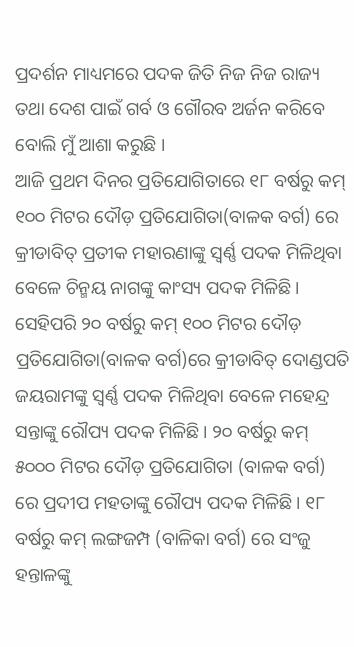ପ୍ରଦର୍ଶନ ମାଧ୍ୟମରେ ପଦକ ଜିତି ନିଜ ନିଜ ରାଜ୍ୟ ତଥା ଦେଶ ପାଇଁ ଗର୍ବ ଓ ଗୌରବ ଅର୍ଜନ କରିବେ ବୋଲି ମୁଁ ଆଶା କରୁଛି ।
ଆଜି ପ୍ରଥମ ଦିନର ପ୍ରତିଯୋଗିତାରେ ୧୮ ବର୍ଷରୁ କମ୍ ୧୦୦ ମିଟର ଦୌଡ଼ ପ୍ରତିଯୋଗିତା(ବାଳକ ବର୍ଗ) ରେ କ୍ରୀଡାବିତ୍ ପ୍ରତୀକ ମହାରଣାଙ୍କୁ ସ୍ବର୍ଣ୍ଣ ପଦକ ମିଳିଥିବା ବେଳେ ଚିନ୍ମୟ ନାଗଙ୍କୁ କାଂସ୍ୟ ପଦକ ମିଳିଛି। ସେହିପରି ୨୦ ବର୍ଷରୁ କମ୍ ୧୦୦ ମିଟର ଦୌଡ଼ ପ୍ରତିଯୋଗିତା(ବାଳକ ବର୍ଗ)ରେ କ୍ରୀଡାବିତ୍ ଦୋଣ୍ଡପତି ଜୟରାମଙ୍କୁ ସ୍ବର୍ଣ୍ଣ ପଦକ ମିଳିଥିବା ବେଳେ ମହେନ୍ଦ୍ର ସନ୍ତାଙ୍କୁ ରୌପ୍ୟ ପଦକ ମିଳିଛି। ୨୦ ବର୍ଷରୁ କମ୍ ୫୦୦୦ ମିଟର ଦୌଡ଼ ପ୍ରତିଯୋଗିତା (ବାଳକ ବର୍ଗ) ରେ ପ୍ରଦୀପ ମହତାଙ୍କୁ ରୌପ୍ୟ ପଦକ ମିଳିଛି। ୧୮ ବର୍ଷରୁ କମ୍ ଲଙ୍ଗଜମ୍ପ (ବାଳିକା ବର୍ଗ) ରେ ସଂଜୁ ହନ୍ତାଳଙ୍କୁ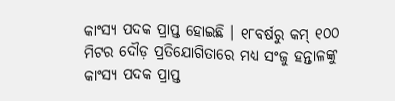କାଂସ୍ୟ ପଦକ ପ୍ରାପ୍ତ ହୋଇଛି । ୧୮ବର୍ଷରୁ କମ୍ ୧୦୦ ମିଟର ଦୌଡ଼ ପ୍ରତିଯୋଗିତାରେ ମଧ୍ୟ ସଂଜୁ ହନ୍ତାଳଙ୍କୁ କାଂସ୍ୟ ପଦକ ପ୍ରାପ୍ତ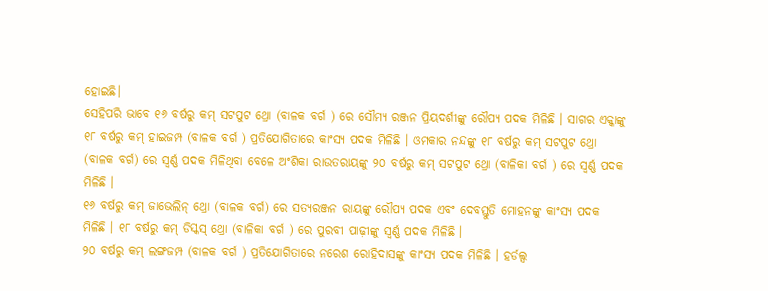ହୋଇଛି।
ସେହିପରି ଭାବେ ୧୬ ବର୍ଷରୁ କମ୍ ସଟପୁଟ ଥ୍ରୋ (ବାଳକ ବର୍ଗ ) ରେ ସୌମ୍ୟ ରଞ୍ଜନ ପ୍ରିୟଦର୍ଶୀଙ୍କୁ ରୌପ୍ୟ ପଦକ ମିଳିଛି । ସାଗର ଏକ୍କାଙ୍କୁ ୧୮ ବର୍ଷରୁ କମ୍ ହାଇଜମ୍ପ (ବାଳକ ବର୍ଗ ) ପ୍ରତିଯୋଗିତାରେ କାଂସ୍ୟ ପଦକ ମିଳିଛି । ଓମକାର ନନ୍ଦଙ୍କୁ ୧୮ ବର୍ଷରୁ କମ୍ ସଟପୁଟ ଥ୍ରୋ (ବାଳକ ବର୍ଗ) ରେ ସ୍ବର୍ଣ୍ଣ ପଦକ ମିଳିଥିବା ବେଳେ ଅଂଶିକା ରାଉତରାୟଙ୍କୁ ୨୦ ବର୍ଷରୁ କମ୍ ସଟପୁଟ ଥ୍ରୋ (ବାଳିକା ବର୍ଗ ) ରେ ସ୍ବର୍ଣ୍ଣ ପଦକ ମିଳିଛି ।
୧୬ ବର୍ଷରୁ କମ୍ ଜାଭେଲିନ୍ ଥ୍ରୋ (ବାଳକ ବର୍ଗ) ରେ ସତ୍ୟରଞ୍ଜନ ରାୟଙ୍କୁ ରୌପ୍ୟ ପଦକ ଏବଂ ଦେବସ୍ତୁତି ମୋହନଙ୍କୁ କାଂସ୍ୟ ପଦକ ମିଳିଛି । ୧୮ ବର୍ଷରୁ କମ୍ ଡିସ୍କସ୍ ଥ୍ରୋ (ବାଳିକା ବର୍ଗ ) ରେ ପୁରବୀ ପାଢ଼ୀଙ୍କୁ ସ୍ବର୍ଣ୍ଣ ପଦକ ମିଳିଛି ।
୨୦ ବର୍ଷରୁ କମ୍ ଲଙ୍ଗଜମ୍ପ (ବାଳକ ବର୍ଗ ) ପ୍ରତିଯୋଗିତାରେ ନରେଶ ରୋହିଦାସଙ୍କୁ କାଂସ୍ୟ ପଦକ ମିଳିଛି । ହର୍ଡଲ୍ସ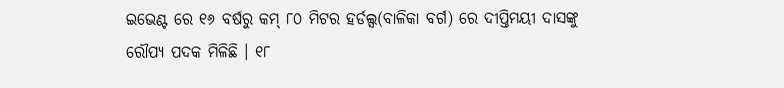ଇଭେଣ୍ଟ ରେ ୧୬ ବର୍ଷରୁ କମ୍ ୮୦ ମିଟର ହର୍ଡଲ୍ସ(ବାଳିକା ବର୍ଗ) ରେ ଦୀପ୍ତିମୟୀ ଦାସଙ୍କୁ ରୌପ୍ୟ ପଦକ ମିଳିଛି । ୧୮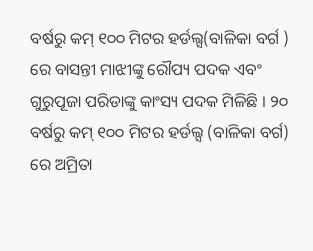ବର୍ଷରୁ କମ୍ ୧୦୦ ମିଟର ହର୍ଡଲ୍ସ(ବାଳିକା ବର୍ଗ ) ରେ ବାସନ୍ତୀ ମାଝୀଙ୍କୁ ରୌପ୍ୟ ପଦକ ଏବଂ ଗୁରୁପୂଜା ପରିଡାଙ୍କୁ କାଂସ୍ୟ ପଦକ ମିଳିଛି । ୨୦ ବର୍ଷରୁ କମ୍ ୧୦୦ ମିଟର ହର୍ଡଲ୍ସ (ବାଳିକା ବର୍ଗ) ରେ ଅମ୍ରିତା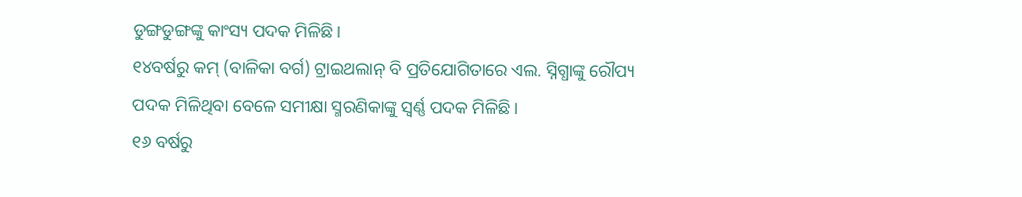ଡୁଙ୍ଗଡୁଙ୍ଗଙ୍କୁ କାଂସ୍ୟ ପଦକ ମିଳିଛି।
୧୪ବର୍ଷରୁ କମ୍ (ବାଳିକା ବର୍ଗ) ଟ୍ରାଇଥଲାନ୍ ବି ପ୍ରତିଯୋଗିତାରେ ଏଲ. ସ୍ନିଗ୍ଧାଙ୍କୁ ରୌପ୍ୟ ପଦକ ମିଳିଥିବା ବେଳେ ସମୀକ୍ଷା ସ୍ମରଣିକାଙ୍କୁ ସ୍ବର୍ଣ୍ଣ ପଦକ ମିଳିଛି।
୧୬ ବର୍ଷରୁ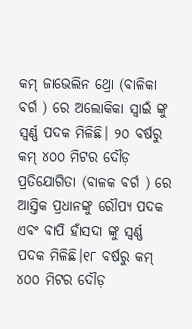କମ୍ ଜାଭେଲିନ ଥ୍ରୋ (ବାଳିକା ବର୍ଗ ) ରେ ଅଲୋକିକା ସ୍ୱାଇଁ ଙ୍କୁ ସ୍ବର୍ଣ୍ଣ ପଦକ ମିଳିଛି। ୨୦ ବର୍ଷରୁ କମ୍ ୪୦୦ ମିଟର ଦୌଡ଼ ପ୍ରତିଯୋଗିତା (ବାଳକ ବର୍ଗ ) ରେ ଆସ୍ତିକ ପ୍ରଧାନଙ୍କୁ ରୌପ୍ୟ ପଦକ ଏବଂ ବାପି ହାଁସଦା ଙ୍କୁ ସ୍ବର୍ଣ୍ଣ ପଦକ ମିଳିଛି।୧୮ ବର୍ଷରୁ କମ୍ ୪୦୦ ମିଟର ଦୌଡ଼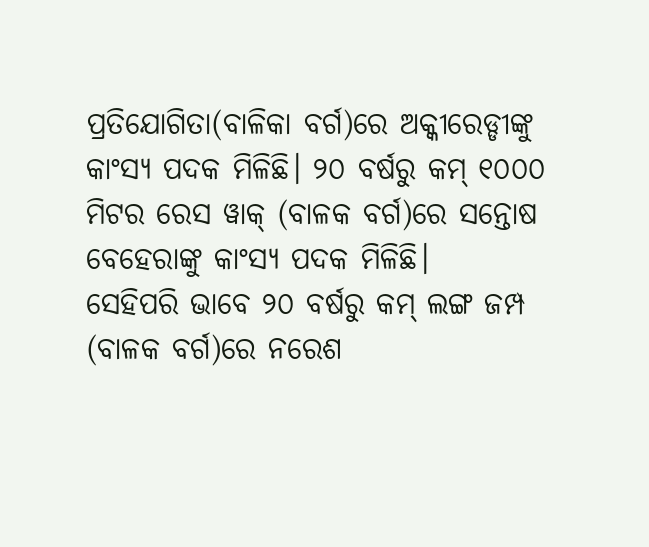ପ୍ରତିଯୋଗିତା(ବାଳିକା ବର୍ଗ)ରେ ଅକ୍କୀରେଡ୍ଡୀଙ୍କୁ କାଂସ୍ୟ ପଦକ ମିଳିଛି। ୨୦ ବର୍ଷରୁ କମ୍ ୧୦୦୦ ମିଟର ରେସ ୱାକ୍ (ବାଳକ ବର୍ଗ)ରେ ସନ୍ତୋଷ ବେହେରାଙ୍କୁ କାଂସ୍ୟ ପଦକ ମିଳିଛି।
ସେହିପରି ଭାବେ ୨୦ ବର୍ଷରୁ କମ୍ ଲଙ୍ଗ ଜମ୍ପ (ବାଳକ ବର୍ଗ)ରେ ନରେଶ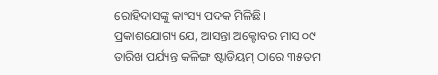ରୋହିଦାସଙ୍କୁ କାଂସ୍ୟ ପଦକ ମିଳିଛି।
ପ୍ରକାଶଯୋଗ୍ୟ ଯେ, ଆସନ୍ତା ଅକ୍ଟୋବର ମାସ ୦୯ ତାରିଖ ପର୍ଯ୍ୟନ୍ତ କଳିଙ୍ଗ ଷ୍ଟାଡିୟମ୍ ଠାରେ ୩୫ତମ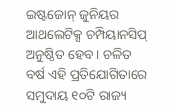ଇଷ୍ଟଜୋନ୍ ଜୁନିୟର ଆଥଲେଟିକ୍ସ ଚମ୍ପିୟାନସିପ୍ ଅନୁଷ୍ଠିତ ହେବ । ଚଳିତ ବର୍ଷ ଏହି ପ୍ରତିଯୋଗିତାରେ ସମୁଦାୟ ୧୦ଟି ରାଜ୍ୟ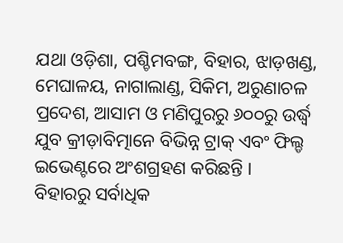ଯଥା ଓଡ଼ିଶା, ପଶ୍ଚିମବଙ୍ଗ, ବିହାର, ଝାଡ଼ଖଣ୍ଡ, ମେଘାଳୟ, ନାଗାଲାଣ୍ଡ, ସିକିମ, ଅରୁଣାଚଳ ପ୍ରଦେଶ, ଆସାମ ଓ ମଣିପୁରରୁ ୬୦୦ରୁ ଉର୍ଦ୍ଧ୍ୱ ଯୁବ କ୍ରୀଡ଼ାବିତ୍ମାନେ ବିଭିନ୍ନ ଟ୍ରାକ୍ ଏବଂ ଫିଲ୍ଡ ଇଭେଣ୍ଟରେ ଅଂଶଗ୍ରହଣ କରିଛନ୍ତି ।
ବିହାରରୁ ସର୍ବାଧିକ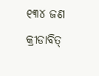୧୩୪ ଜଣ କ୍ରୀଡାବିତ୍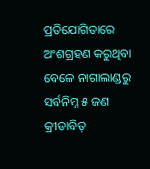ପ୍ରତିଯୋଗିତାରେ ଅଂଶଗ୍ରହଣ କରୁଥିବା ବେଳେ ନାଗାଲାଣ୍ଡରୁ ସର୍ବନିମ୍ନ ୫ ଜଣ କ୍ରୀଡାବିତ୍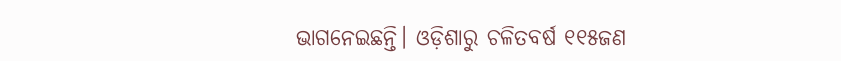ଭାଗନେଇଛନ୍ତି। ଓଡ଼ିଶାରୁ ଚଳିତବର୍ଷ ୧୧୫ଜଣ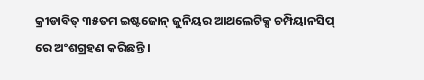କ୍ରୀଡାବିତ୍ ୩୫ତମ ଇଷ୍ଟଜୋନ୍ ଜୁନିୟର ଆଥଲେଟିକ୍ସ ଚମ୍ପିୟାନସିପ୍ ରେ ଅଂଶଗ୍ରହଣ କରିଛନ୍ତି ।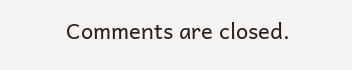Comments are closed.